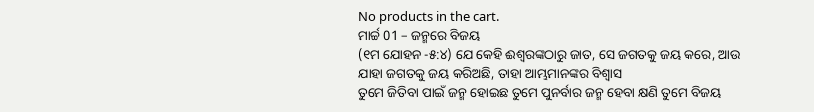No products in the cart.
ମାର୍ଚ୍ଚ 01 – ଜନ୍ମରେ ବିଜୟ
(୧ମ ଯୋହନ -୫:୪) ଯେ କେହି ଈଶ୍ବରଙ୍କଠାରୁ ଜାତ, ସେ ଜଗତକୁ ଜୟ କରେ, ଆଉ ଯାହା ଜଗତକୁ ଜୟ କରିଅଛି, ତାହା ଆମ୍ଭମାନଙ୍କର ବିଶ୍ୱାସ
ତୁମେ ଜିତିବା ପାଇଁ ଜନ୍ମ ହୋଇଛ ତୁମେ ପୁନର୍ବାର ଜନ୍ମ ହେବା କ୍ଷଣି ତୁମେ ବିଜୟ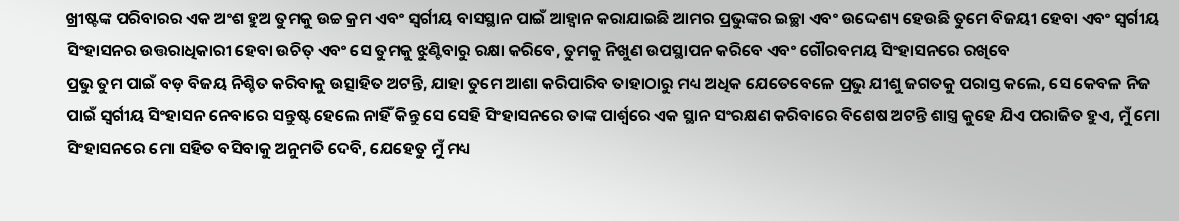ଖ୍ରୀଷ୍ଟଙ୍କ ପରିବାରର ଏକ ଅଂଶ ହୁଅ ତୁମକୁ ଉଚ୍ଚ କ୍ରମ ଏବଂ ସ୍ୱର୍ଗୀୟ ବାସସ୍ଥାନ ପାଇଁ ଆହ୍ୱାନ କରାଯାଇଛି ଆମର ପ୍ରଭୁଙ୍କର ଇଚ୍ଛା ଏବଂ ଉଦ୍ଦେଶ୍ୟ ହେଉଛି ତୁମେ ବିଜୟୀ ହେବା ଏବଂ ସ୍ୱର୍ଗୀୟ ସିଂହାସନର ଉତ୍ତରାଧିକାରୀ ହେବା ଉଚିତ୍ ଏବଂ ସେ ତୁମକୁ ଝୁଣ୍ଟିବାରୁ ରକ୍ଷା କରିବେ, ତୁମକୁ ନିଖୁଣ ଉପସ୍ଥାପନ କରିବେ ଏବଂ ଗୌରବମୟ ସିଂହାସନରେ ରଖିବେ
ପ୍ରଭୁ ତୁମ ପାଇଁ ବଡ଼ ବିଜୟ ନିଶ୍ଚିତ କରିବାକୁ ଉତ୍ସାହିତ ଅଟନ୍ତି, ଯାହା ତୁମେ ଆଶା କରିପାରିବ ତାହାଠାରୁ ମଧ୍ୟ ଅଧିକ ଯେତେବେଳେ ପ୍ରଭୁ ଯୀଶୁ ଜଗତକୁ ପରାସ୍ତ କଲେ, ସେ କେବଳ ନିଜ ପାଇଁ ସ୍ୱର୍ଗୀୟ ସିଂହାସନ ନେବାରେ ସନ୍ତୁଷ୍ଟ ହେଲେ ନାହିଁ କିନ୍ତୁ ସେ ସେହି ସିଂହାସନରେ ତାଙ୍କ ପାର୍ଶ୍ୱରେ ଏକ ସ୍ଥାନ ସଂରକ୍ଷଣ କରିବାରେ ବିଶେଷ ଅଟନ୍ତି ଶାସ୍ତ୍ର କୁହେ ଯିଏ ପରାଜିତ ହୁଏ, ମୁଁ ମୋ ସିଂହାସନରେ ମୋ ସହିତ ବସିବାକୁ ଅନୁମତି ଦେବି, ଯେହେତୁ ମୁଁ ମଧ୍ୟ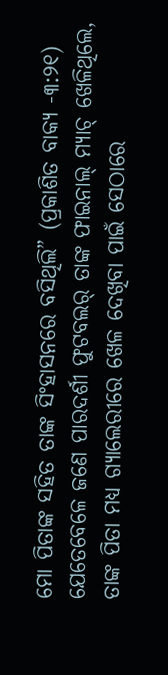ମୋ ପିତାଙ୍କ ସହିତ ତାଙ୍କ ସିଂହାସନରେ ବସିଥିଲି” (ପ୍ରକାଶିତ ବାକ୍ୟ -୩:୨୧)
ଯେତେବେଳେ ଜଣେ ପାରଦର୍ଶୀ ଫୁଟବଲର୍ ତାଙ୍କ ଫାଇନାଲ୍ ମ୍ୟାଚ୍ ଖେଳିଥିଲେ, ତାଙ୍କ ପିତା ମଧ୍ୟ ଗ୍ୟାଲେରୀରେ ଖେଳ ଦେଖିବା ପାଇଁ ସେଠାରେ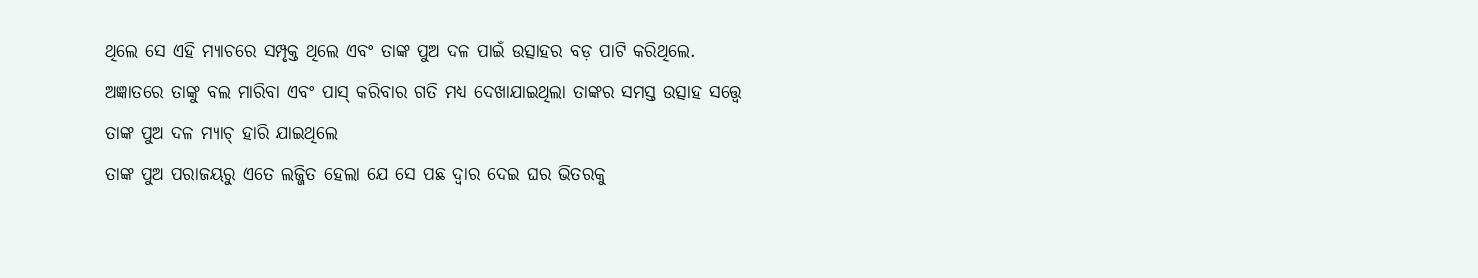ଥିଲେ ସେ ଏହି ମ୍ୟାଚରେ ସମ୍ପୃକ୍ତ ଥିଲେ ଏବଂ ତାଙ୍କ ପୁଅ ଦଳ ପାଇଁ ଉତ୍ସାହର ବଡ଼ ପାଟି କରିଥିଲେ. ଅଜ୍ଞାତରେ ତାଙ୍କୁ ବଲ ମାରିବା ଏବଂ ପାସ୍ କରିବାର ଗତି ମଧ୍ୟ ଦେଖାଯାଇଥିଲା ତାଙ୍କର ସମସ୍ତ ଉତ୍ସାହ ସତ୍ତ୍ୱେ ତାଙ୍କ ପୁଅ ଦଳ ମ୍ୟାଚ୍ ହାରି ଯାଇଥିଲେ
ତାଙ୍କ ପୁଅ ପରାଜୟରୁ ଏତେ ଲଜ୍ଜିତ ହେଲା ଯେ ସେ ପଛ ଦ୍ୱାର ଦେଇ ଘର ଭିତରକୁ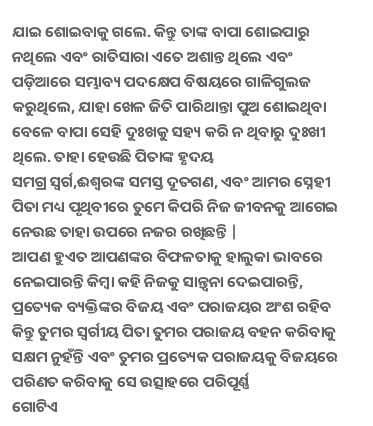ଯାଇ ଶୋଇବାକୁ ଗଲେ. କିନ୍ତୁ ତାଙ୍କ ବାପା ଶୋଇପାରୁ ନଥିଲେ ଏବଂ ରାତିସାରା ଏତେ ଅଶାନ୍ତ ଥିଲେ ଏବଂ ପଡ଼ିଆରେ ସମ୍ଭାବ୍ୟ ପଦକ୍ଷେପ ବିଷୟରେ ଗାଳିଗୁଲଜ କରୁଥିଲେ, ଯାହା ଖେଳ ଜିତି ପାରିଥାନ୍ତା ପୁଅ ଶୋଇଥିବା ବେଳେ ବାପା ସେହି ଦୁଃଖକୁ ସହ୍ୟ କରି ନ ଥିବାରୁ ଦୁଃଖୀ ଥିଲେ. ତାହା ହେଉଛି ପିତାଙ୍କ ହୃଦୟ
ସମଗ୍ର ସ୍ୱର୍ଗ,ଈଶ୍ବରଙ୍କ ସମସ୍ତ ଦୂତଗଣ, ଏବଂ ଆମର ସ୍ନେହୀ ପିତା ମଧ୍ୟ ପୃଥିବୀରେ ତୁମେ କିପରି ନିଜ ଜୀବନକୁ ଆଗେଇ ନେଉଛ ତାହା ଉପରେ ନଜର ରଖିଛନ୍ତି |
ଆପଣ ହୁଏତ ଆପଣଙ୍କର ବିଫଳତାକୁ ହାଲୁକା ଭାବରେ ନେଇପାରନ୍ତି କିମ୍ବା କହି ନିଜକୁ ସାନ୍ତ୍ୱନା ଦେଇପାରନ୍ତି, ପ୍ରତ୍ୟେକ ବ୍ୟକ୍ତିଙ୍କର ବିଜୟ ଏବଂ ପରାଜୟର ଅଂଶ ରହିବ କିନ୍ତୁ ତୁମର ସ୍ୱର୍ଗୀୟ ପିତା ତୁମର ପରାଜୟ ବହନ କରିବାକୁ ସକ୍ଷମ ନୁହଁନ୍ତି ଏବଂ ତୁମର ପ୍ରତ୍ୟେକ ପରାଜୟକୁ ବିଜୟରେ ପରିଣତ କରିବାକୁ ସେ ଉତ୍ସାହରେ ପରିପୂର୍ଣ୍ଣ
ଗୋଟିଏ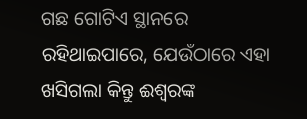ଗଛ ଗୋଟିଏ ସ୍ଥାନରେ ରହିଥାଇପାରେ, ଯେଉଁଠାରେ ଏହା ଖସିଗଲା କିନ୍ତୁ ଈଶ୍ବରଙ୍କ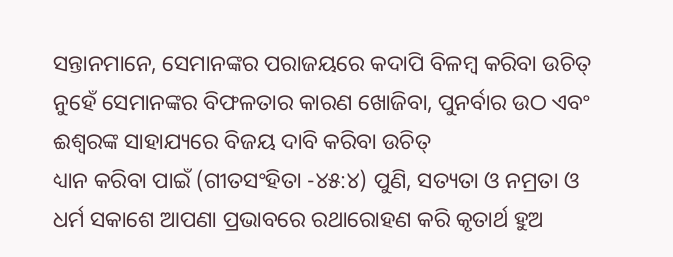ସନ୍ତାନମାନେ, ସେମାନଙ୍କର ପରାଜୟରେ କଦାପି ବିଳମ୍ବ କରିବା ଉଚିତ୍ ନୁହେଁ ସେମାନଙ୍କର ବିଫଳତାର କାରଣ ଖୋଜିବା, ପୁନର୍ବାର ଉଠ ଏବଂ ଈଶ୍ବରଙ୍କ ସାହାଯ୍ୟରେ ବିଜୟ ଦାବି କରିବା ଉଚିତ୍
ଧ୍ୟାନ କରିବା ପାଇଁ (ଗୀତସଂହିତା -୪୫:୪) ପୁଣି, ସତ୍ୟତା ଓ ନମ୍ରତା ଓ ଧର୍ମ ସକାଶେ ଆପଣା ପ୍ରଭାବରେ ରଥାରୋହଣ କରି କୃତାର୍ଥ ହୁଅ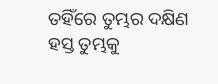ତହିଁରେ ତୁମ୍ଭର ଦକ୍ଷିଣ ହସ୍ତ ତୁମ୍ଭକୁ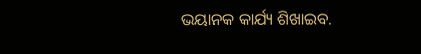ଭୟାନକ କାର୍ଯ୍ୟ ଶିଖାଇବ.